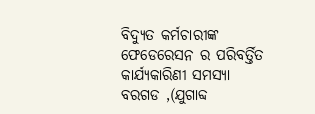ବିଦ୍ୟୁତ କର୍ମଚାରୀଙ୍କ ଫେଡେରେସନ ର ପରିବର୍ତ୍ତିତ କାର୍ଯ୍ୟକାରିଣୀ ସମସ୍ୟା
ବରଗଡ ,(ଯୁଗାବ୍ଦ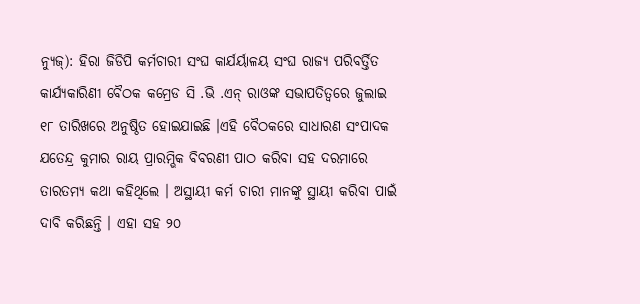ନ୍ୟୁଜ୍): ହିରା ଜିଡିପି କର୍ମଚାରୀ ସଂଘ କାର୍ଯର୍ୟାଳୟ ସଂଘ ରାଜ୍ୟ ପରିବର୍ତ୍ତିତ କାର୍ଯ୍ୟକାରିଣୀ ବୈଠକ କମ୍ରେଡ ସି .ଭି .ଏନ୍ ରାଓଙ୍କ ସଭାପତିତ୍ୱରେ ଜୁଲାଇ ୧୮ ତାରିଖରେ ଅନୁଷ୍ଠିତ ହୋଇଯାଇଛି ।ଏହି ବୈଠକରେ ସାଧାରଣ ସଂପାଦକ ଯତେନ୍ଦ୍ର କୁମାର ରାୟ ପ୍ରାରମ୍ଭିକ ବିବରଣୀ ପାଠ କରିବା ସହ ଦରମାରେ ତାରତମ୍ୟ କଥା କହିଥିଲେ । ଅସ୍ଥାୟୀ କର୍ମ ଚାରୀ ମାନଙ୍କୁ ସ୍ଥାୟୀ କରିବା ପାଇଁ ଦାବି କରିଛନ୍ତି । ଏହା ସହ ୨୦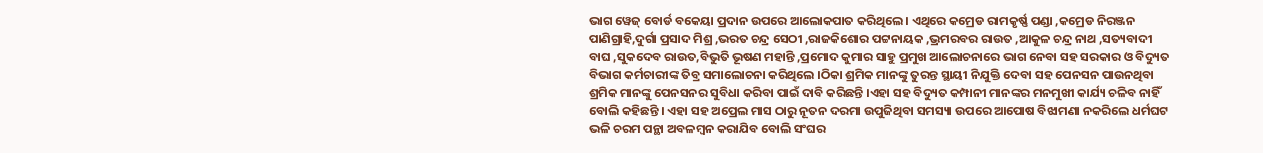ଭାଗ ୱେଜ୍ ବୋର୍ଡ ବକେୟା ପ୍ରଦାନ ଉପରେ ଆଲୋକପାତ କରିଥିଲେ । ଏଥିରେ କମ୍ରେଡ ରାମକୃର୍ଷ୍ଣ ପଣ୍ଡା ,କମ୍ରେଡ ନିରଞ୍ଜନ ପାଣିଗ୍ରାହି,ଦୁର୍ଗା ପ୍ରସାଦ ମିଶ୍ର ,ଭରତ ଚନ୍ଦ୍ର ସେଠୀ ,ରାଜକିଶୋର ପଟ୍ଟନାୟକ ,ଭ୍ରମରବର ରାଉତ ,ଆକୁଳ ଚନ୍ଦ୍ର ନାଥ ,ସତ୍ୟବାଦୀ ବାଘ ,ସୁକଦେବ ରାଉତ,ବିଭୁତି ଭୂଷଣ ମହାନ୍ତି ,ପ୍ରମୋଦ କୁମାର ସାହୁ ପ୍ରମୁଖ ଆଲୋଚନାରେ ଭାଗ ନେବା ସହ ସରକାର ଓ ବିଦ୍ୟୁତ ବିଭାଗ କର୍ମଚାରୀଙ୍କ ତିବ୍ର ସମାଲୋଚନା କରିଥିଲେ ।ଠିକା ଶ୍ରମିକ ମାନଙ୍କୁ ତୁରନ୍ତ ସ୍ଥାୟୀ ନିଯୁକ୍ତି ଦେବା ସହ ପେନସନ ପାଉନଥିବା ଶ୍ରମିକ ମାନଙ୍କୁ ପେନସନର ସୁବିଧା କରିବା ପାଇଁ ଦାବି କରିଛନ୍ତି ।ଏହା ସହ ବିଦ୍ୟୁତ କମ୍ପାନୀ ମାନଙ୍କର ମନମୁଖୀ କାର୍ଯ୍ୟ ଚଳିବ ନାହିଁ ବୋଲି କହିଛନ୍ତି । ଏହା ସହ ଅପ୍ରେଲ ମାସ ଠାରୁ ନୂତନ ଦରମା ଉପୁଜିଥିବା ସମସ୍ୟା ଉପରେ ଆପୋଷ ବିଝାମଣା ନକରିଲେ ଧର୍ମଘଟ ଭଳି ଚରମ ପନ୍ଥା ଅବଳମ୍ବନ କରାଯିବ ବୋଲି ସଂଘର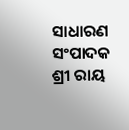ସାଧାରଣ ସଂପାଦକ ଶ୍ରୀ ରାୟ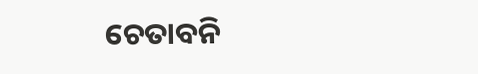ଚେତାବନି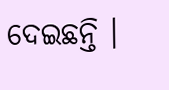ଦେଇଛନ୍ତି ।